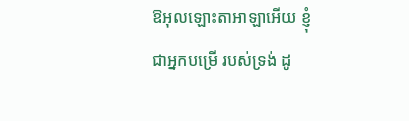ឱអុលឡោះតាអាឡាអើយ ខ្ញុំជាអ្នកបម្រើ របស់ទ្រង់ ដូ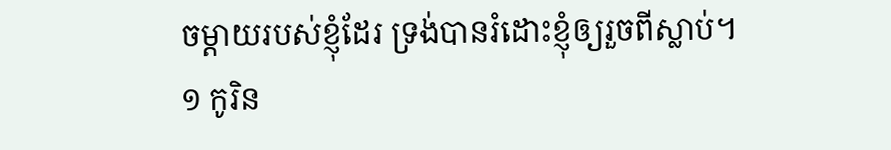ចម្ដាយរបស់ខ្ញុំដែរ ទ្រង់បានរំដោះខ្ញុំឲ្យរួចពីស្លាប់។
១ កូរិន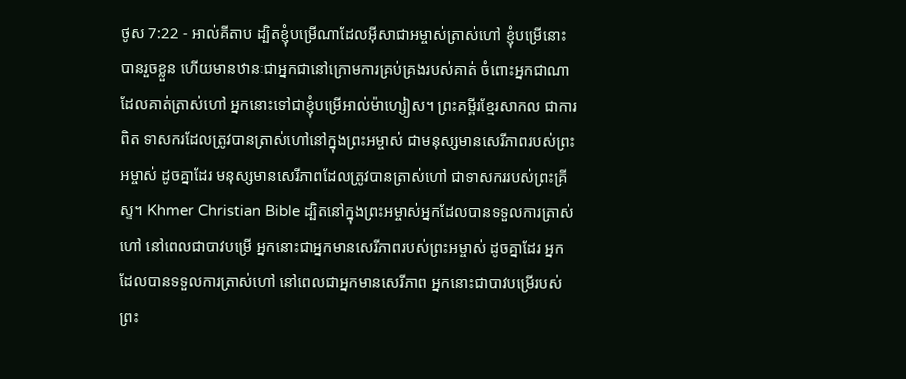ថូស 7:22 - អាល់គីតាប ដ្បិតខ្ញុំបម្រើណាដែលអ៊ីសាជាអម្ចាស់ត្រាស់ហៅ ខ្ញុំបម្រើនោះបានរួចខ្លួន ហើយមានឋានៈជាអ្នកជានៅក្រោមការគ្រប់គ្រងរបស់គាត់ ចំពោះអ្នកជាណាដែលគាត់ត្រាស់ហៅ អ្នកនោះទៅជាខ្ញុំបម្រើអាល់ម៉ាហ្សៀស។ ព្រះគម្ពីរខ្មែរសាកល ជាការពិត ទាសករដែលត្រូវបានត្រាស់ហៅនៅក្នុងព្រះអម្ចាស់ ជាមនុស្សមានសេរីភាពរបស់ព្រះអម្ចាស់ ដូចគ្នាដែរ មនុស្សមានសេរីភាពដែលត្រូវបានត្រាស់ហៅ ជាទាសកររបស់ព្រះគ្រីស្ទ។ Khmer Christian Bible ដ្បិតនៅក្នុងព្រះអម្ចាស់អ្នកដែលបានទទួលការត្រាស់ហៅ នៅពេលជាបាវបម្រើ អ្នកនោះជាអ្នកមានសេរីភាពរបស់ព្រះអម្ចាស់ ដូចគ្នាដែរ អ្នកដែលបានទទួលការត្រាស់ហៅ នៅពេលជាអ្នកមានសេរីភាព អ្នកនោះជាបាវបម្រើរបស់ព្រះ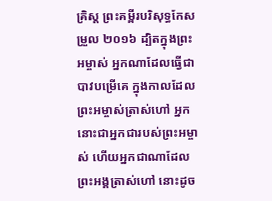គ្រិស្ដ ព្រះគម្ពីរបរិសុទ្ធកែសម្រួល ២០១៦ ដ្បិតក្នុងព្រះអម្ចាស់ អ្នកណាដែលធ្វើជាបាវបម្រើគេ ក្នុងកាលដែលព្រះអម្ចាស់ត្រាស់ហៅ អ្នកនោះជាអ្នកជារបស់ព្រះអម្ចាស់ ហើយអ្នកជាណាដែលព្រះអង្គត្រាស់ហៅ នោះដូច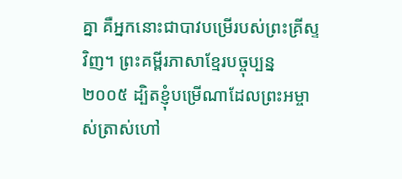គ្នា គឺអ្នកនោះជាបាវបម្រើរបស់ព្រះគ្រីស្ទវិញ។ ព្រះគម្ពីរភាសាខ្មែរបច្ចុប្បន្ន ២០០៥ ដ្បិតខ្ញុំបម្រើណាដែលព្រះអម្ចាស់ត្រាស់ហៅ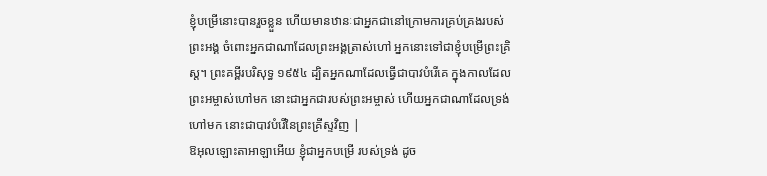ខ្ញុំបម្រើនោះបានរួចខ្លួន ហើយមានឋានៈជាអ្នកជានៅក្រោមការគ្រប់គ្រងរបស់ព្រះអង្គ ចំពោះអ្នកជាណាដែលព្រះអង្គត្រាស់ហៅ អ្នកនោះទៅជាខ្ញុំបម្រើព្រះគ្រិស្ត។ ព្រះគម្ពីរបរិសុទ្ធ ១៩៥៤ ដ្បិតអ្នកណាដែលធ្វើជាបាវបំរើគេ ក្នុងកាលដែលព្រះអម្ចាស់ហៅមក នោះជាអ្នកជារបស់ព្រះអម្ចាស់ ហើយអ្នកជាណាដែលទ្រង់ហៅមក នោះជាបាវបំរើនៃព្រះគ្រីស្ទវិញ |
ឱអុលឡោះតាអាឡាអើយ ខ្ញុំជាអ្នកបម្រើ របស់ទ្រង់ ដូច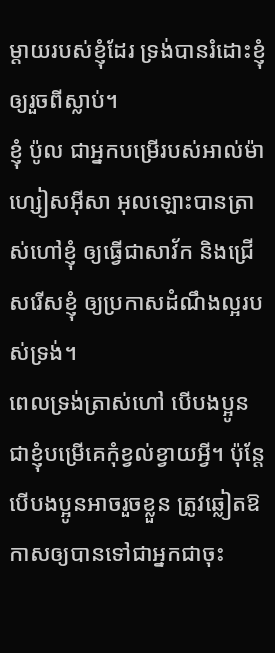ម្ដាយរបស់ខ្ញុំដែរ ទ្រង់បានរំដោះខ្ញុំឲ្យរួចពីស្លាប់។
ខ្ញុំ ប៉ូល ជាអ្នកបម្រើរបស់អាល់ម៉ាហ្សៀសអ៊ីសា អុលឡោះបានត្រាស់ហៅខ្ញុំ ឲ្យធ្វើជាសាវ័ក និងជ្រើសរើសខ្ញុំ ឲ្យប្រកាសដំណឹងល្អរបស់ទ្រង់។
ពេលទ្រង់ត្រាស់ហៅ បើបងប្អូនជាខ្ញុំបម្រើគេកុំខ្វល់ខ្វាយអ្វី។ ប៉ុន្ដែ បើបងប្អូនអាចរួចខ្លួន ត្រូវឆ្លៀតឱកាសឲ្យបានទៅជាអ្នកជាចុះ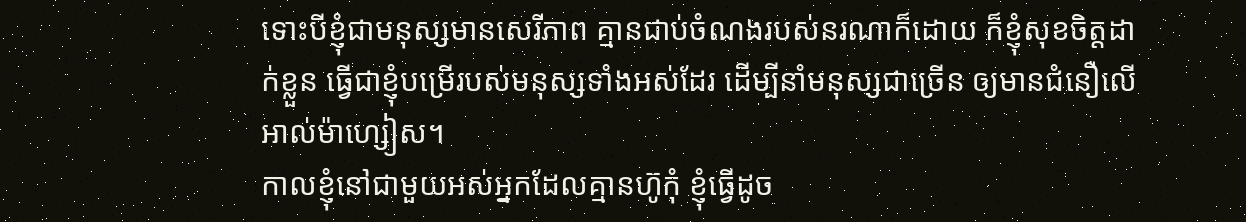ទោះបីខ្ញុំជាមនុស្សមានសេរីភាព គ្មានជាប់ចំណងរបស់នរណាក៏ដោយ ក៏ខ្ញុំសុខចិត្ដដាក់ខ្លួន ធ្វើជាខ្ញុំបម្រើរបស់មនុស្សទាំងអស់ដែរ ដើម្បីនាំមនុស្សជាច្រើន ឲ្យមានជំនឿលើអាល់ម៉ាហ្សៀស។
កាលខ្ញុំនៅជាមួយអស់អ្នកដែលគ្មានហ៊ូកុំ ខ្ញុំធ្វើដូច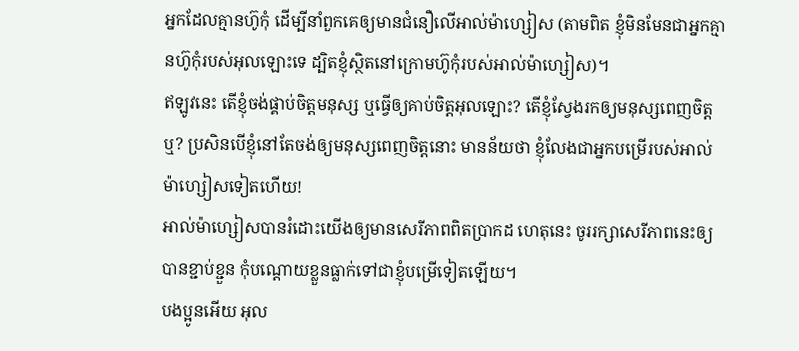អ្នកដែលគ្មានហ៊ូកុំ ដើម្បីនាំពួកគេឲ្យមានជំនឿលើអាល់ម៉ាហ្សៀស (តាមពិត ខ្ញុំមិនមែនជាអ្នកគ្មានហ៊ូកុំរបស់អុលឡោះទេ ដ្បិតខ្ញុំស្ថិតនៅក្រោមហ៊ូកុំរបស់អាល់ម៉ាហ្សៀស)។
ឥឡូវនេះ តើខ្ញុំចង់ផ្គាប់ចិត្ដមនុស្ស ឬធ្វើឲ្យគាប់ចិត្តអុលឡោះ? តើខ្ញុំស្វែងរកឲ្យមនុស្សពេញចិត្ដឬ? ប្រសិនបើខ្ញុំនៅតែចង់ឲ្យមនុស្សពេញចិត្ដនោះ មានន័យថា ខ្ញុំលែងជាអ្នកបម្រើរបស់អាល់ម៉ាហ្សៀសទៀតហើយ!
អាល់ម៉ាហ្សៀសបានរំដោះយើងឲ្យមានសេរីភាពពិតប្រាកដ ហេតុនេះ ចូររក្សាសេរីភាពនេះឲ្យបានខ្ជាប់ខ្ជួន កុំបណ្ដោយខ្លួនធ្លាក់ទៅជាខ្ញុំបម្រើទៀតឡើយ។
បងប្អូនអើយ អុល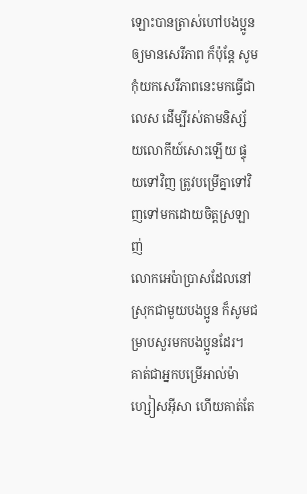ឡោះបានត្រាស់ហៅបងប្អូនឲ្យមានសេរីភាព ក៏ប៉ុន្ដែ សូមកុំយកសេរីភាពនេះមកធ្វើជាលេស ដើម្បីរស់តាមនិស្ស័យលោកីយ៍សោះឡើយ ផ្ទុយទៅវិញ ត្រូវបម្រើគ្នាទៅវិញទៅមកដោយចិត្ដស្រឡាញ់
លោកអេប៉ាប្រាសដែលនៅស្រុកជាមួយបងប្អូន ក៏សូមជម្រាបសួរមកបងប្អូនដែរ។ គាត់ជាអ្នកបម្រើអាល់ម៉ាហ្សៀសអ៊ីសា ហើយគាត់តែ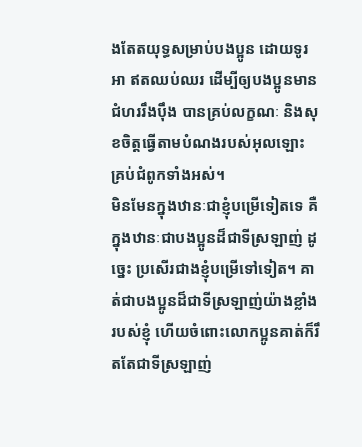ងតែតយុទ្ធសម្រាប់បងប្អូន ដោយទូរអា ឥតឈប់ឈរ ដើម្បីឲ្យបងប្អូនមានជំហររឹងប៉ឹង បានគ្រប់លក្ខណៈ និងសុខចិត្ដធ្វើតាមបំណងរបស់អុលឡោះ គ្រប់ជំពូកទាំងអស់។
មិនមែនក្នុងឋានៈជាខ្ញុំបម្រើទៀតទេ គឺក្នុងឋានៈជាបងប្អូនដ៏ជាទីស្រឡាញ់ ដូច្នេះ ប្រសើរជាងខ្ញុំបម្រើទៅទៀត។ គាត់ជាបងប្អូនដ៏ជាទីស្រឡាញ់យ៉ាងខ្លាំងរបស់ខ្ញុំ ហើយចំពោះលោកប្អូនគាត់ក៏រឹតតែជាទីស្រឡាញ់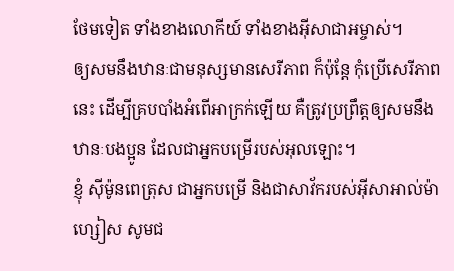ថែមទៀត ទាំងខាងលោកីយ៍ ទាំងខាងអ៊ីសាជាអម្ចាស់។
ឲ្យសមនឹងឋានៈជាមនុស្សមានសេរីភាព ក៏ប៉ុន្ដែ កុំប្រើសេរីភាពនេះ ដើម្បីគ្របបាំងអំពើអាក្រក់ឡើយ គឺត្រូវប្រព្រឹត្ដឲ្យសមនឹងឋានៈបងប្អូន ដែលជាអ្នកបម្រើរបស់អុលឡោះ។
ខ្ញុំ ស៊ីម៉ូនពេត្រុស ជាអ្នកបម្រើ និងជាសាវ័ករបស់អ៊ីសាអាល់ម៉ាហ្សៀស សូមជ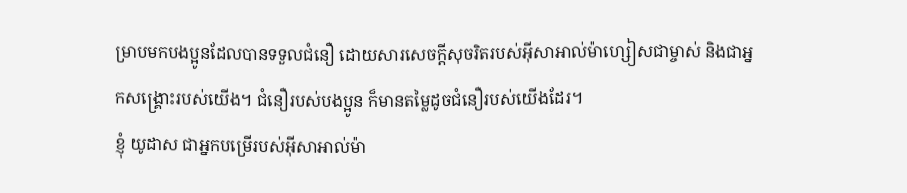ម្រាបមកបងប្អូនដែលបានទទួលជំនឿ ដោយសារសេចក្ដីសុចរិតរបស់អ៊ីសាអាល់ម៉ាហ្សៀសជាម្ចាស់ និងជាអ្នកសង្គ្រោះរបស់យើង។ ជំនឿរបស់បងប្អូន ក៏មានតម្លៃដូចជំនឿរបស់យើងដែរ។
ខ្ញុំ យូដាស ជាអ្នកបម្រើរបស់អ៊ីសាអាល់ម៉ា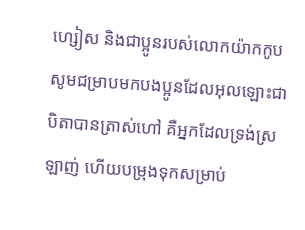ហ្សៀស និងជាប្អូនរបស់លោកយ៉ាកកូប សូមជម្រាបមកបងប្អូនដែលអុលឡោះជាបិតាបានត្រាស់ហៅ គឺអ្នកដែលទ្រង់ស្រឡាញ់ ហើយបម្រុងទុកសម្រាប់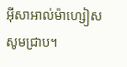អ៊ីសាអាល់ម៉ាហ្សៀសសូមជ្រាប។